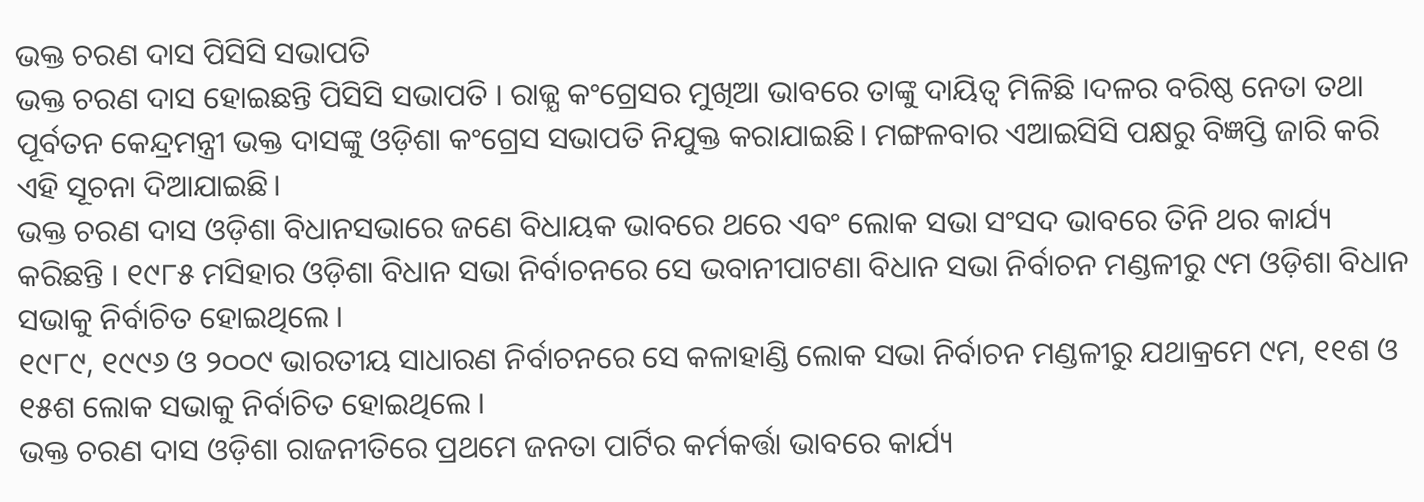ଭକ୍ତ ଚରଣ ଦାସ ପିସିସି ସଭାପତି
ଭକ୍ତ ଚରଣ ଦାସ ହୋଇଛନ୍ତି ପିସିସି ସଭାପତି । ରାଜ୍ଯ କଂଗ୍ରେସର ମୁଖିଆ ଭାବରେ ତାଙ୍କୁ ଦାୟିତ୍ୱ ମିଳିଛି ।ଦଳର ବରିଷ୍ଠ ନେତା ତଥା ପୂର୍ବତନ କେନ୍ଦ୍ରମନ୍ତ୍ରୀ ଭକ୍ତ ଦାସଙ୍କୁ ଓଡ଼ିଶା କଂଗ୍ରେସ ସଭାପତି ନିଯୁକ୍ତ କରାଯାଇଛି। ମଙ୍ଗଳବାର ଏଆଇସିସି ପକ୍ଷରୁ ବିଜ୍ଞପ୍ତି ଜାରି କରି ଏହି ସୂଚନା ଦିଆଯାଇଛି।
ଭକ୍ତ ଚରଣ ଦାସ ଓଡ଼ିଶା ବିଧାନସଭାରେ ଜଣେ ବିଧାୟକ ଭାବରେ ଥରେ ଏବଂ ଲୋକ ସଭା ସଂସଦ ଭାବରେ ତିନି ଥର କାର୍ଯ୍ୟ କରିଛନ୍ତି । ୧୯୮୫ ମସିହାର ଓଡ଼ିଶା ବିଧାନ ସଭା ନିର୍ବାଚନରେ ସେ ଭବାନୀପାଟଣା ବିଧାନ ସଭା ନିର୍ବାଚନ ମଣ୍ଡଳୀରୁ ୯ମ ଓଡ଼ିଶା ବିଧାନ ସଭାକୁ ନିର୍ବାଚିତ ହୋଇଥିଲେ ।
୧୯୮୯, ୧୯୯୬ ଓ ୨୦୦୯ ଭାରତୀୟ ସାଧାରଣ ନିର୍ବାଚନରେ ସେ କଳାହାଣ୍ଡି ଲୋକ ସଭା ନିର୍ବାଚନ ମଣ୍ଡଳୀରୁ ଯଥାକ୍ରମେ ୯ମ, ୧୧ଶ ଓ ୧୫ଶ ଲୋକ ସଭାକୁ ନିର୍ବାଚିତ ହୋଇଥିଲେ ।
ଭକ୍ତ ଚରଣ ଦାସ ଓଡ଼ିଶା ରାଜନୀତିରେ ପ୍ରଥମେ ଜନତା ପାର୍ଟିର କର୍ମକର୍ତ୍ତା ଭାବରେ କାର୍ଯ୍ୟ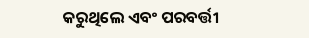କରୁଥିଲେ ଏବଂ ପରବର୍ତ୍ତୀ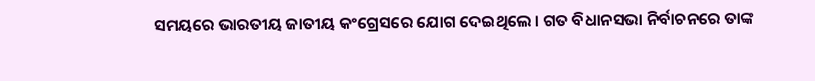ସମୟରେ ଭାରତୀୟ ଜାତୀୟ କଂଗ୍ରେସରେ ଯୋଗ ଦେଇଥିଲେ । ଗତ ବିଧାନସଭା ନିର୍ବାଚନରେ ତାଙ୍କ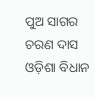ପୁଅ ସାଗର ଚରଣ ଦାସ ଓଡ଼ିଶା ବିଧାନ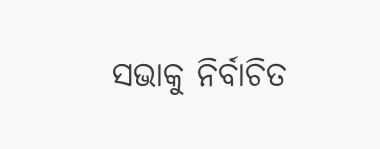ସଭାକୁ ନିର୍ବାଚିତ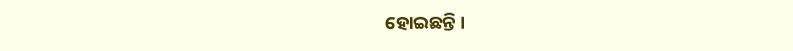ହୋଇଛନ୍ତି ।